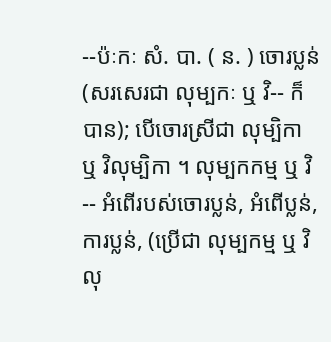--ប៉ៈកៈ សំ. បា. ( ន. ) ចោរប្លន់ (សរសេរជា លុម្បកៈ ឬ វិ-- ក៏បាន); បើចោរស្រីជា លុម្បិកា ឬ វិលុម្បិកា ។ លុម្បកកម្ម ឬ វិ-- អំពើរបស់ចោរប្លន់, អំពើប្លន់, ការប្លន់, (ប្រើជា លុម្បកម្ម ឬ វិលុ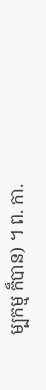ម្បកម្ម ក៏បាន) ។ ព. កា.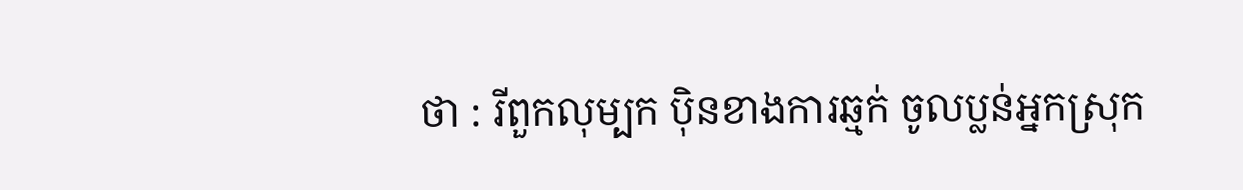ថា : រីពួកលុម្បក ប៉ិនខាងការឆ្មក់ ចូលប្លន់អ្នកស្រុក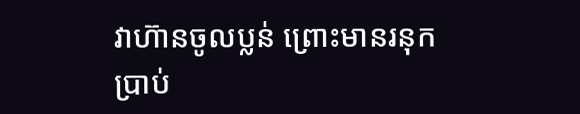វាហ៊ានចូលប្លន់ ព្រោះមានរនុក ប្រាប់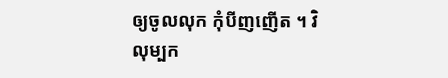ឲ្យចូលលុក កុំបីញញើត ។ វិលុម្បក